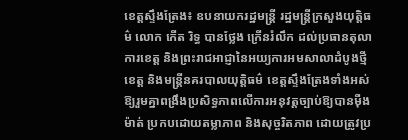ខេត្តស្ទឹងត្រែង៖ ឧបនាយករដ្ឋមន្ត្រី រដ្ឋមន្ត្រីក្រសួងយុត្តិធម៌ លោក កើត រិទ្ធ បានថ្លែង ក្រើនរំលឹក ដល់ប្រធានតុលាការខេត្ត និងព្រះរាជអាជ្ញានៃអយ្យការអមសាលាដំបូងថ្មីខេត្ត និងមន្ត្រីនគរបាលយុត្តិធម៌ ខេត្តស្ទឹងត្រែងទាំងអស់ ឱ្យរួមគ្នាពង្រឹងប្រសិទ្ធភាពលើការអនុវត្តច្បាប់ឱ្យបានម៉ឺងម៉ាត់ ប្រកបដោយតម្លាភាព និងសុច្ចរិតភាព ដោយត្រូវប្រ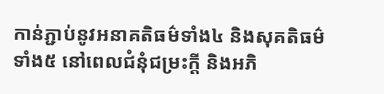កាន់ភ្ជាប់នូវអនាគតិធម៌ទាំង៤ និងសុគតិធម៌ទាំង៥ នៅពេលជំនុំជម្រះក្តី និងអភិ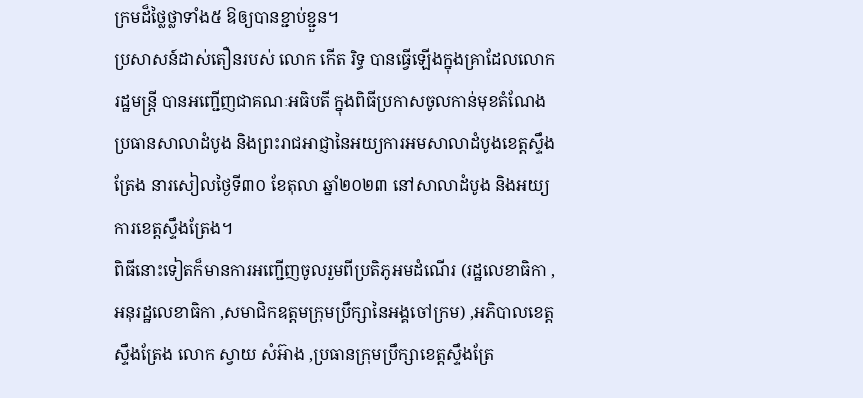ក្រមដ៏ថ្លៃថ្លាទាំង៥ ឱឲ្យបានខ្ជាប់ខ្ជួន។
ប្រសាសន៍ដាស់តឿនរបស់ លោក កើត រិទ្ធ បានធ្វើឡើងក្នុងគ្រាដែលលោករដ្ឋមន្ត្រី បានអញ្ជើញជាគណៈអធិបតី ក្នុងពិធីប្រកាសចូលកាន់មុខតំណែង ប្រធានសាលាដំបូង និងព្រះរាជអាជ្ញានៃអយ្យការអមសាលាដំបូងខេត្តស្ទឹងត្រែង នារសៀលថ្ងៃទី៣០ ខែតុលា ឆ្នាំ២០២៣ នៅសាលាដំបូង និងអយ្យការខេត្តស្ទឹងត្រែង។
ពិធីនោះទៀតក៏មានការអញ្ជើញចូលរួមពីប្រតិភូអមដំណើរ (រដ្ឋលេខាធិកា ,អនុរដ្ឋលេខាធិកា ,សមាជិកឧត្តមក្រុមប្រឹក្សានៃអង្គចៅក្រម) ,អភិបាលខេត្តស្ទឹងត្រែង លោក ស្វាយ សំអ៊ាង ,ប្រធានក្រុមប្រឹក្សាខេត្តស្ទឹងត្រែ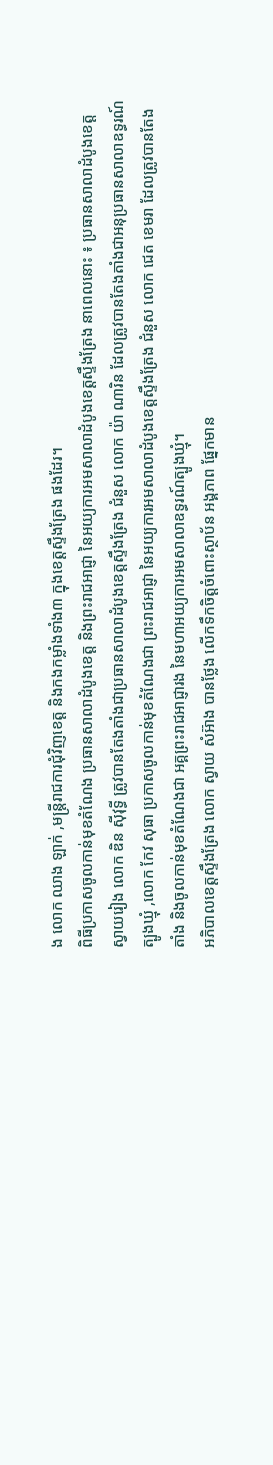ង លោក ឈាង ឡាក់ ,មន្ត្រីរាជការជុំវិញខេត្ត និងកងកម្លាំងទាំង៣ ក្នុងខេត្តស្ទឹងត្រែង ផងដែរ។
ពិធីប្រកាសចូលកាន់មុខតំណែង ប្រធានសាលាដំបូងខេត្ត និងព្រះរាជអាជ្ញា នៃអយ្យការអមសាលាដំបូងខេត្តស្ទឹងត្រែង នាពេលនោះ ៖ ប្រធានសាលាដំបូងខេត្តស្វាយរៀង លោក ឌិន ស៊ីវុទ្ធី ត្រូវបានតែងតាំងជាប្រធានសាលាដំបូងខេត្តស្ទឹងត្រែង ជំនួស លោក យ៉ា ណារិន ដែលត្រូវបានតែងតាំងជាអនុប្រធានសាលាឧទ្ធរណ៍ត្បូងឃ្មុំ ,លោក កែវ សុធា ប្រកាសចូលកាន់មុខតំណែងជា ព្រះរាជអាជ្ញា នៃអយ្យការអមសាលាដំបូងខេត្តស្ទឹងត្រែង ជំនួស លោក ជេត ខេមរា ដែលត្រូវបានតែងតាំង និងចូលកាន់មុខតំណែងជា អគ្គព្រះរាជអាជ្ញារង នៃមហាអយ្យការអមសាលាឧទ្ធរណ៍ត្បូងឃ្មុំ។
អភិបាលខេត្តស្ទឹងត្រែង លោក ស្វាយ សំអ៊ាង បានថ្លែង លើកទឹកចិត្តចំពោះស្ថាប័ន អង្គភាព ផ្នែកមាន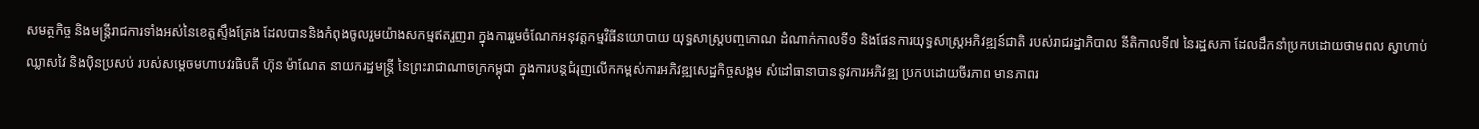សមត្ថកិច្ច និងមន្ត្រីរាជការទាំងអស់នៃខេត្តស្ទឹងត្រែង ដែលបាននិងកំពុងចូលរួមយ៉ាងសកម្មឥតរួញរា ក្នុងការរួមចំណែកអនុវត្តកម្មវិធីនយោបាយ យុទ្ធសាស្ត្របញ្ចកោណ ដំណាក់កាលទី១ និងផែនការយុទ្ធសាស្ត្រអភិវឌ្ឍន៍ជាតិ របស់រាជរដ្ឋាភិបាល នីតិកាលទី៧ នៃរដ្ឋសភា ដែលដឹកនាំប្រកបដោយថាមពល ស្វាហាប់ ឈ្លាសវៃ និងប៉ិនប្រសប់ របស់សម្តេចមហាបវរធិបតី ហ៊ុន ម៉ាណែត នាយករដ្ឋមន្ត្រី នៃព្រះរាជាណាចក្រកម្ពុជា ក្នុងការបន្តជំរុញលើកកម្ពស់ការអភិវឌ្ឍសេដ្ឋកិច្ចសង្គម សំដៅធានាបាននូវការអភិវឌ្ឍ ប្រកបដោយចីរភាព មានភាពរ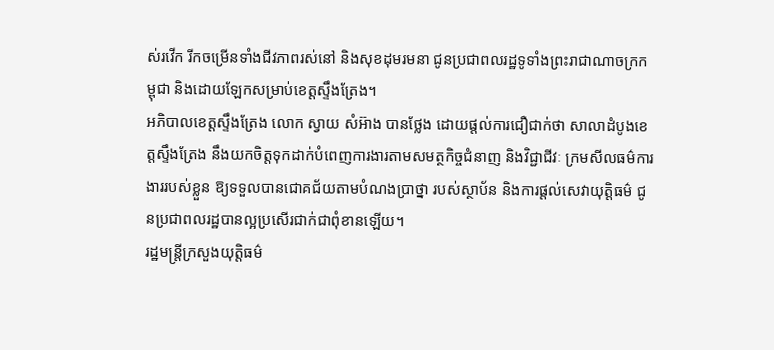ស់រវើក រីកចម្រើនទាំងជីវភាពរស់នៅ និងសុខដុមរមនា ជូនប្រជាពលរដ្ឋទូទាំងព្រះរាជាណាចក្រកម្ពុជា និងដោយឡែកសម្រាប់ខេត្តស្ទឹងត្រែង។
អភិបាលខេត្តស្ទឹងត្រែង លោក ស្វាយ សំអ៊ាង បានថ្លែង ដោយផ្តល់ការជឿជាក់ថា សាលាដំបូងខេត្តស្ទឹងត្រែង នឹងយកចិត្តទុកដាក់បំពេញការងារតាមសមត្ថកិច្ចជំនាញ និងវិជ្ជាជីវៈ ក្រមសីលធម៌ការងាររបស់ខ្លួន ឱ្យទទួលបានជោគជ័យតាមបំណងប្រាថ្នា របស់ស្ថាប័ន និងការផ្តល់សេវាយុត្តិធម៌ ជូនប្រជាពលរដ្ឋបានល្អប្រសើរជាក់ជាពុំខានឡើយ។
រដ្ឋមន្ត្រីក្រសួងយុត្តិធម៌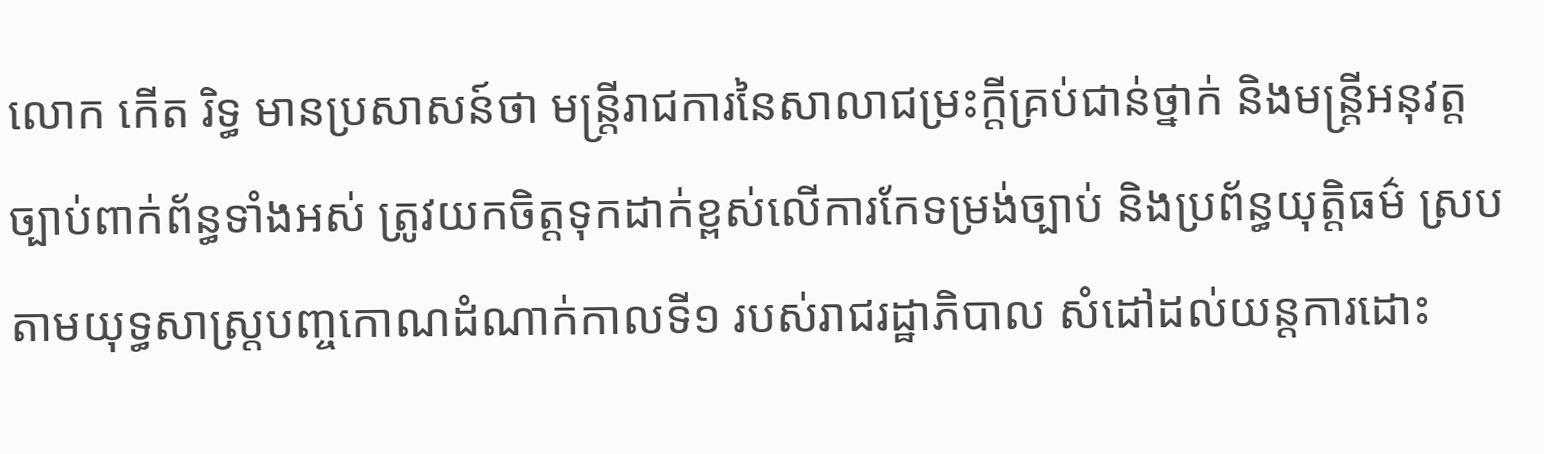លោក កើត រិទ្ធ មានប្រសាសន៍ថា មន្ត្រីរាជការនៃសាលាជម្រះក្តីគ្រប់ជាន់ថ្នាក់ និងមន្ត្រីអនុវត្តច្បាប់ពាក់ព័ន្ធទាំងអស់ ត្រូវយកចិត្តទុកដាក់ខ្ពស់លើការកែទម្រង់ច្បាប់ និងប្រព័ន្ធយុត្តិធម៌ ស្របតាមយុទ្ធសាស្ត្របញ្ចកោណដំណាក់កាលទី១ របស់រាជរដ្ឋាភិបាល សំដៅដល់យន្តការដោះ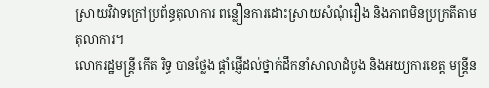ស្រាយវិវាទក្រៅប្រព័ន្ធតុលាការ ពន្លឿនការដោះស្រាយសំណុំរឿង និងភាពមិនប្រក្រតីតាមតុលាការ។
លោករដ្ឋមន្ត្រី កើត រិទ្ធ បានថ្លែង ផ្ដាំផ្ញើដល់ថ្នាក់ដឹកនាំសាលាដំបូង និងអយ្យការខេត្ត មន្ត្រីន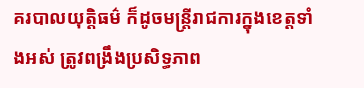គរបាលយុត្តិធម៌ ក៏ដូចមន្ត្រីរាជការក្នុងខេត្តទាំងអស់ ត្រូវពង្រឹងប្រសិទ្ធភាព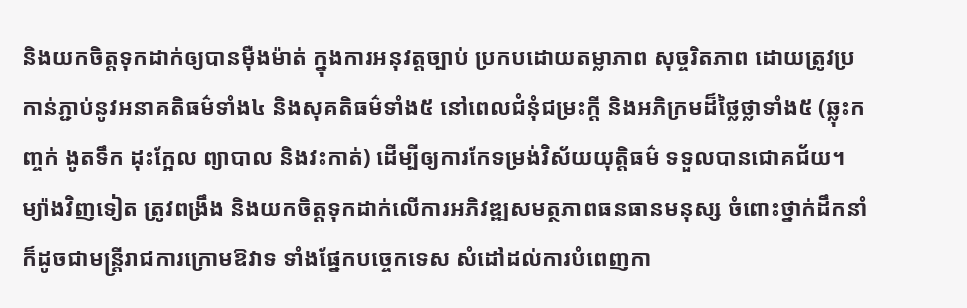និងយកចិត្តទុកដាក់ឲ្យបានម៉ឺងម៉ាត់ ក្នុងការអនុវត្តច្បាប់ ប្រកបដោយតម្លាភាព សុច្ចរិតភាព ដោយត្រូវប្រកាន់ភ្ជាប់នូវអនាគតិធម៌ទាំង៤ និងសុគតិធម៌ទាំង៥ នៅពេលជំនុំជម្រះក្តី និងអភិក្រមដ៏ថ្លៃថ្លាទាំង៥ (ឆ្លុះកញ្ចក់ ងូតទឹក ដុះក្អែល ព្យាបាល និងវះកាត់) ដើម្បីឲ្យការកែទម្រង់វិស័យយុត្តិធម៌ ទទួលបានជោគជ័យ។ ម្យ៉ាងវិញទៀត ត្រូវពង្រឹង និងយកចិត្តទុកដាក់លើការអភិវឌ្ឍសមត្ថភាពធនធានមនុស្ស ចំពោះថ្នាក់ដឹកនាំ ក៏ដូចជាមន្ត្រីរាជការក្រោមឱវាទ ទាំងផ្នែកបច្ចេកទេស សំដៅដល់ការបំពេញកា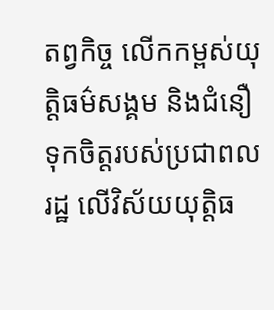តព្វកិច្ច លើកកម្ពស់យុត្តិធម៌សង្គម និងជំនឿទុកចិត្តរបស់ប្រជាពលរដ្ឋ លើវិស័យយុត្តិធ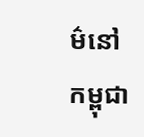ម៌នៅកម្ពុជា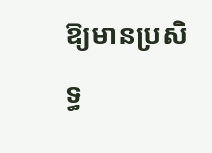ឱ្យមានប្រសិទ្ធ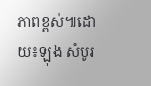ភាពខ្ពស់៕ដោយ៖ឡុង សំបូរ